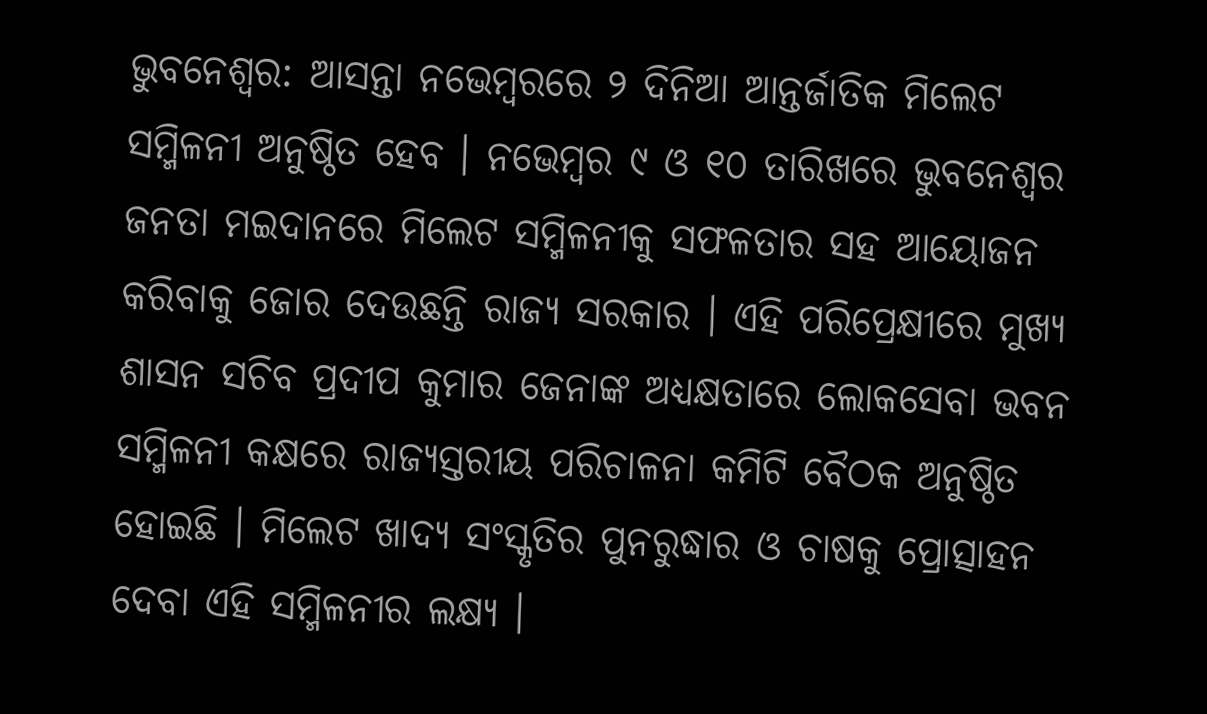ଭୁବନେଶ୍ବର: ଆସନ୍ତା ନଭେମ୍ବରରେ ୨ ଦିନିଆ ଆନ୍ତର୍ଜାତିକ ମିଲେଟ ସମ୍ମିଳନୀ ଅନୁଷ୍ଠିତ ହେବ । ନଭେମ୍ବର ୯ ଓ ୧୦ ତାରିଖରେ ଭୁବନେଶ୍ୱର ଜନତା ମଇଦାନରେ ମିଲେଟ ସମ୍ମିଳନୀକୁ ସଫଳତାର ସହ ଆୟୋଜନ କରିବାକୁ ଜୋର ଦେଉଛନ୍ତି ରାଜ୍ୟ ସରକାର । ଏହି ପରିପ୍ରେକ୍ଷୀରେ ମୁଖ୍ୟ ଶାସନ ସଚିବ ପ୍ରଦୀପ କୁମାର ଜେନାଙ୍କ ଅଧ୍ୟକ୍ଷତାରେ ଲୋକସେବା ଭବନ ସମ୍ମିଳନୀ କକ୍ଷରେ ରାଜ୍ୟସ୍ତରୀୟ ପରିଚାଳନା କମିଟି ବୈଠକ ଅନୁଷ୍ଠିତ ହୋଇଛି । ମିଲେଟ ଖାଦ୍ୟ ସଂସ୍କୃତିର ପୁନରୁଦ୍ଧାର ଓ ଚାଷକୁ ପ୍ରୋତ୍ସାହନ ଦେବା ଏହି ସମ୍ମିଳନୀର ଲକ୍ଷ୍ୟ ।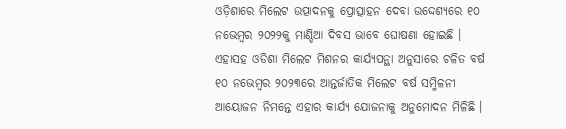ଓଡ଼ିଶାରେ ମିଲେଟ ଉତ୍ପାଦନକୁ ପ୍ରୋତ୍ସାହନ ଦେବା ଉଦ୍ଦେଶ୍ୟରେ ୧୦ ନଭେମ୍ବର ୨୦୨୨କୁ ମାଣ୍ଡିଆ ଦିବସ ଭାବେ ଘୋଷଣା ହୋଇଛି । ଏହାସହ ଓଡିଶା ମିଲେଟ ମିଶନର କାର୍ଯ୍ୟପନ୍ଥା ଅନୁସାରେ ଚଳିତ ବର୍ଷ ୧୦ ନଭେମ୍ବର ୨୦୨୩ରେ ଆନ୍ତର୍ଜାତିକ ମିଲେଟ ବର୍ଷ ସମ୍ମିଳନୀ ଆୟୋଜନ ନିମନ୍ତେ ଏହାର କାର୍ଯ୍ୟ ଯୋଜନାକୁ ଅନୁମୋଦନ ମିଳିଛି ।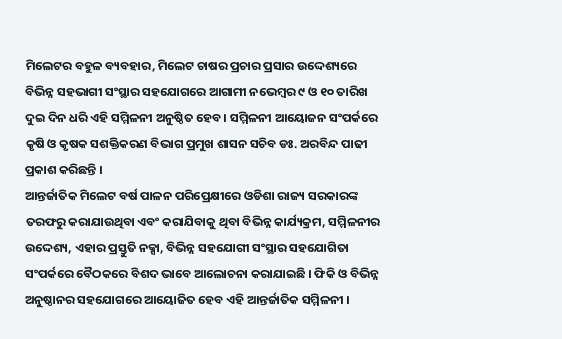ମିଲେଟର ବହୁଳ ବ୍ୟବହାର, ମିଲେଟ ଚାଷର ପ୍ରଚାର ପ୍ରସାର ଉଦ୍ଦେଶ୍ୟରେ ବିଭିନ୍ନ ସହଭାଗୀ ସଂସ୍ଥାର ସହଯୋଗରେ ଆଗାମୀ ନଭେମ୍ବର ୯ ଓ ୧୦ ତାରିଖ ଦୁଇ ଦିନ ଧରି ଏହି ସମ୍ମିଳନୀ ଅନୁଷ୍ଠିତ ହେବ । ସମ୍ମିଳନୀ ଆୟୋଜନ ସଂପର୍କରେ କୃଷି ଓ କୃଷକ ସଶକ୍ତିକରଣ ବିଭାଗ ପ୍ରମୁଖ ଶାସନ ସଚିବ ଡଃ. ଅରବିନ୍ଦ ପାଢୀ ପ୍ରକାଶ କରିଛନ୍ତି ।
ଆନ୍ତର୍ଜାତିକ ମିଲେଟ ବର୍ଷ ପାଳନ ପରିପ୍ରେକ୍ଷୀରେ ଓଡିଶା ରାଜ୍ୟ ସରକାରଙ୍କ ତରଫରୁ କରାଯାଉଥିବା ଏବଂ କରାଯିବାକୁ ଥିବା ବିଭିନ୍ନ କାର୍ଯ୍ୟକ୍ରମ, ସମ୍ମିଳନୀର ଉଦ୍ଦେଶ୍ୟ, ଏହାର ପ୍ରସ୍ତୁତି ନକ୍ସା, ବିଭିନ୍ନ ସହଯୋଗୀ ସଂସ୍ଥାର ସହଯୋଗିତା ସଂପର୍କରେ ବୈଠକରେ ବିଶଦ ଭାବେ ଆଲୋଚନା କରାଯାଇଛି । ଫିକି ଓ ବିଭିନ୍ନ ଅନୁଷ୍ଠାନର ସହଯୋଗରେ ଆୟୋଜିତ ହେବ ଏହି ଆନ୍ତର୍ଜାତିକ ସମ୍ମିଳନୀ ।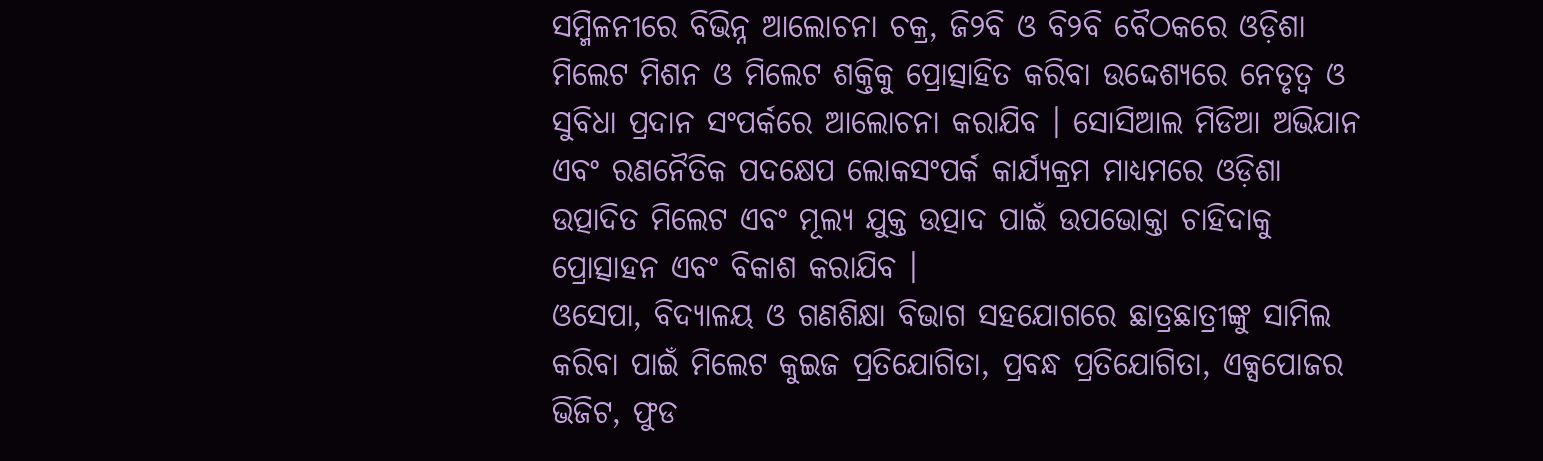ସମ୍ମିଳନୀରେ ବିଭିନ୍ନ ଆଲୋଚନା ଚକ୍ର, ଜି୨ବି ଓ ବି୨ବି ବୈଠକରେ ଓଡ଼ିଶା ମିଲେଟ ମିଶନ ଓ ମିଲେଟ ଶକ୍ତିକୁ ପ୍ରୋତ୍ସାହିତ କରିବା ଉଦ୍ଦେଶ୍ୟରେ ନେତୃତ୍ୱ ଓ ସୁବିଧା ପ୍ରଦାନ ସଂପର୍କରେ ଆଲୋଚନା କରାଯିବ । ସୋସିଆଲ ମିଡିଆ ଅଭିଯାନ ଏବଂ ରଣନୈତିକ ପଦକ୍ଷେପ ଲୋକସଂପର୍କ କାର୍ଯ୍ୟକ୍ରମ ମାଧ୍ୟମରେ ଓଡ଼ିଶା ଉତ୍ପାଦିତ ମିଲେଟ ଏବଂ ମୂଲ୍ୟ ଯୁକ୍ତ ଉତ୍ପାଦ ପାଇଁ ଉପଭୋକ୍ତା ଚାହିଦାକୁ ପ୍ରୋତ୍ସାହନ ଏବଂ ବିକାଶ କରାଯିବ ।
ଓସେପା, ବିଦ୍ୟାଳୟ ଓ ଗଣଶିକ୍ଷା ବିଭାଗ ସହଯୋଗରେ ଛାତ୍ରଛାତ୍ରୀଙ୍କୁ ସାମିଲ କରିବା ପାଇଁ ମିଲେଟ କୁଇଜ ପ୍ରତିଯୋଗିତା, ପ୍ରବନ୍ଧ ପ୍ରତିଯୋଗିତା, ଏକ୍ସପୋଜର ଭିଜିଟ, ଫୁଡ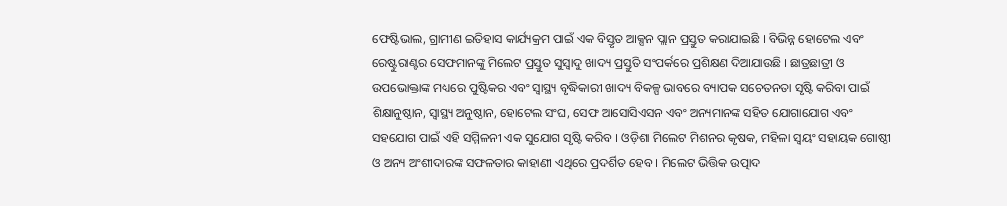ଫେଷ୍ଟିଭାଲ, ଗ୍ରାମୀଣ ଇତିହାସ କାର୍ଯ୍ୟକ୍ରମ ପାଇଁ ଏକ ବିସ୍ତୃତ ଆକ୍ସନ ପ୍ଲାନ ପ୍ରସ୍ତୁତ କରାଯାଇଛି । ବିଭିନ୍ନ ହୋଟେଲ ଏବଂ ରେଷ୍ଟୁରାଣ୍ଟର ସେଫମାନଙ୍କୁ ମିଲେଟ ପ୍ରସ୍ତୁତ ସୁସ୍ୱାଦୁ ଖାଦ୍ୟ ପ୍ରସ୍ତୁତି ସଂପର୍କରେ ପ୍ରଶିକ୍ଷଣ ଦିଆଯାଉଛି । ଛାତ୍ରଛାତ୍ରୀ ଓ ଉପଭୋକ୍ତାଙ୍କ ମଧ୍ୟରେ ପୁଷ୍ଟିକର ଏବଂ ସ୍ୱାସ୍ଥ୍ୟ ବୃଦ୍ଧିକାରୀ ଖାଦ୍ୟ ବିକଳ୍ପ ଭାବରେ ବ୍ୟାପକ ସଚେତନତା ସୃଷ୍ଟି କରିବା ପାଇଁ ଶିକ୍ଷାନୁଷ୍ଠାନ, ସ୍ୱାସ୍ଥ୍ୟ ଅନୁଷ୍ଠାନ, ହୋଟେଲ ସଂଘ, ସେଫ ଆସୋସିଏସନ ଏବଂ ଅନ୍ୟମାନଙ୍କ ସହିତ ଯୋଗାଯୋଗ ଏବଂ ସହଯୋଗ ପାଇଁ ଏହି ସମ୍ମିଳନୀ ଏକ ସୁଯୋଗ ସୃଷ୍ଟି କରିବ । ଓଡ଼ିଶା ମିଲେଟ ମିଶନର କୃଷକ, ମହିଳା ସ୍ୱୟଂ ସହାୟକ ଗୋଷ୍ଠୀ ଓ ଅନ୍ୟ ଅଂଶୀଦାରଙ୍କ ସଫଳତାର କାହାଣୀ ଏଥିରେ ପ୍ରଦର୍ଶିତ ହେବ । ମିଲେଟ ଭିତ୍ତିକ ଉତ୍ପାଦ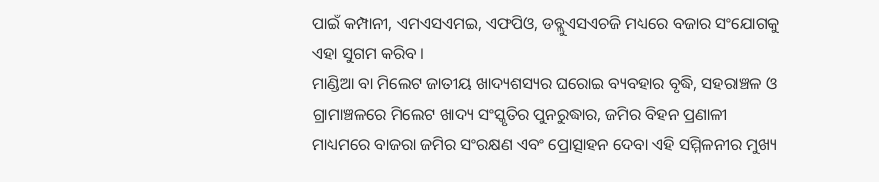ପାଇଁ କମ୍ପାନୀ, ଏମଏସଏମଇ, ଏଫପିଓ, ଡବ୍ଲୁଏସଏଚଜି ମଧ୍ୟରେ ବଜାର ସଂଯୋଗକୁ ଏହା ସୁଗମ କରିବ ।
ମାଣ୍ଡିଆ ବା ମିଲେଟ ଜାତୀୟ ଖାଦ୍ୟଶସ୍ୟର ଘରୋଇ ବ୍ୟବହାର ବୃଦ୍ଧି, ସହରାଞ୍ଚଳ ଓ ଗ୍ରାମାଞ୍ଚଳରେ ମିଲେଟ ଖାଦ୍ୟ ସଂସ୍କୃତିର ପୁନରୁଦ୍ଧାର, ଜମିର ବିହନ ପ୍ରଣାଳୀ ମାଧ୍ୟମରେ ବାଜରା ଜମିର ସଂରକ୍ଷଣ ଏବଂ ପ୍ରୋତ୍ସାହନ ଦେବା ଏହି ସମ୍ମିଳନୀର ମୁଖ୍ୟ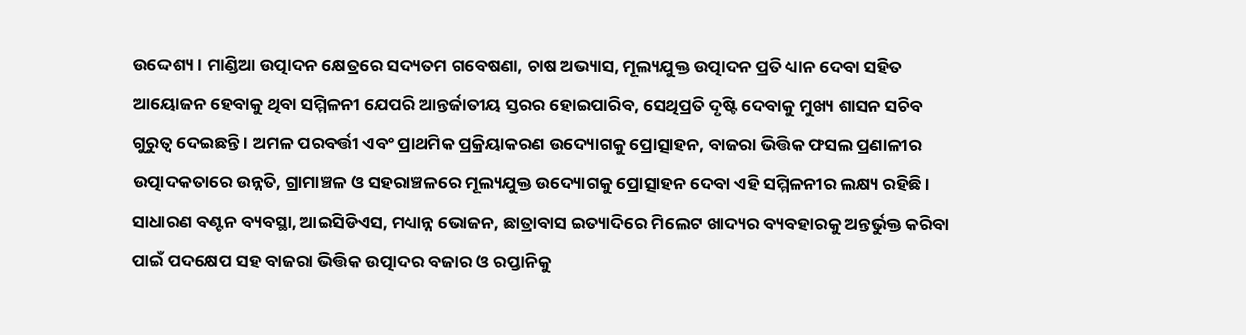ଉଦ୍ଦେଶ୍ୟ । ମାଣ୍ଡିଆ ଉତ୍ପାଦନ କ୍ଷେତ୍ରରେ ସଦ୍ୟତମ ଗବେଷଣା, ଚାଷ ଅଭ୍ୟାସ, ମୂଲ୍ୟଯୁକ୍ତ ଉତ୍ପାଦନ ପ୍ରତି ଧ୍ୟାନ ଦେବା ସହିତ ଆୟୋଜନ ହେବାକୁ ଥିବା ସମ୍ମିଳନୀ ଯେପରି ଆନ୍ତର୍ଜାତୀୟ ସ୍ତରର ହୋଇପାରିବ, ସେଥିପ୍ରତି ଦୃଷ୍ଟି ଦେବାକୁ ମୁଖ୍ୟ ଶାସନ ସଚିବ ଗୁରୁତ୍ୱ ଦେଇଛନ୍ତି । ଅମଳ ପରବର୍ତ୍ତୀ ଏବଂ ପ୍ରାଥମିକ ପ୍ରକ୍ରିୟାକରଣ ଉଦ୍ୟୋଗକୁ ପ୍ରୋତ୍ସାହନ, ବାଜରା ଭିତ୍ତିକ ଫସଲ ପ୍ରଣାଳୀର ଉତ୍ପାଦକତାରେ ଉନ୍ନତି, ଗ୍ରାମାଞ୍ଚଳ ଓ ସହରାଞ୍ଚଳରେ ମୂଲ୍ୟଯୁକ୍ତ ଉଦ୍ୟୋଗକୁ ପ୍ରୋତ୍ସାହନ ଦେବା ଏହି ସମ୍ମିଳନୀର ଲକ୍ଷ୍ୟ ରହିଛି । ସାଧାରଣ ବଣ୍ଟନ ବ୍ୟବସ୍ଥା, ଆଇସିଡିଏସ, ମଧ୍ୟାନ୍ନ ଭୋଜନ, ଛାତ୍ରାବାସ ଇତ୍ୟାଦିରେ ମିଲେଟ ଖାଦ୍ୟର ବ୍ୟବହାରକୁ ଅନ୍ତର୍ଭୁକ୍ତ କରିବା ପାଇଁ ପଦକ୍ଷେପ ସହ ବାଜରା ଭିତ୍ତିକ ଉତ୍ପାଦର ବଜାର ଓ ରପ୍ତାନିକୁ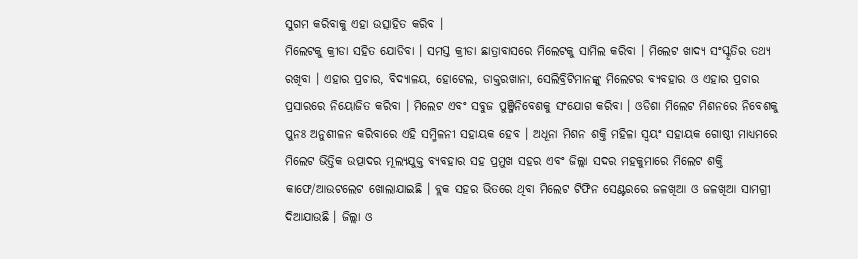ସୁଗମ କରିବାକୁ ଏହା ଉତ୍ସାହିତ କରିବ ।
ମିଲେଟକୁ କ୍ରୀଡା ସହିତ ଯୋଡିବା । ସମସ୍ତ କ୍ରୀଡା ଛାତ୍ରାବାସରେ ମିଲେଟକୁ ସାମିଲ କରିବା । ମିଲେଟ ଖାଦ୍ୟ ସଂସ୍କୃତିର ତଥ୍ୟ ରଖିବା । ଏହାର ପ୍ରଚାର, ବିଦ୍ୟାଳୟ, ହୋଟେଲ, ଡାକ୍ତରଖାନା, ସେଲିବ୍ରିଟିମାନଙ୍କୁ ମିଲେଟର ବ୍ୟବହାର ଓ ଏହାର ପ୍ରଚାର ପ୍ରସାରରେ ନିୟୋଜିତ କରିବା । ମିଲେଟ ଏବଂ ସବୁଜ ପୁଞ୍ଜିନିବେଶକୁ ସଂଯୋଗ କରିବା । ଓଡିଶା ମିଲେଟ ମିଶନରେ ନିବେଶକୁ ପୁନଃ ଅନୁଶୀଳନ କରିବାରେ ଏହି ସମ୍ମିଳନୀ ସହାୟକ ହେବ । ଅଧୂନା ମିଶନ ଶକ୍ତି ମହିଳା ସ୍ୱୟଂ ସହାୟକ ଗୋଷ୍ଠୀ ମାଧ୍ୟମରେ ମିଲେଟ ଭିତ୍ତିକ ଉତ୍ପାଦର ମୂଲ୍ୟଯୁକ୍ତ ବ୍ୟବହାର ସହ ପ୍ରମୁଖ ସହର ଏବଂ ଜିଲ୍ଲା ସଦର ମହକୁମାରେ ମିଲେଟ ଶକ୍ତି କାଫେ/ଆଉଟଲେଟ ଖୋଲାଯାଇଛି । ବ୍ଲକ ସହର ଭିତରେ ଥିବା ମିଲେଟ ଟିଫିନ ସେଣ୍ଟରରେ ଜଳଖିଆ ଓ ଜଳଖିଆ ସାମଗ୍ରୀ ଦିଆଯାଉଛି । ଜିଲ୍ଲା ଓ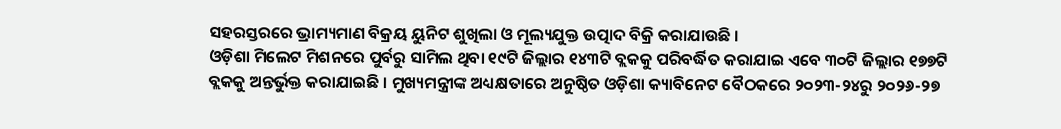ସହରସ୍ତରରେ ଭ୍ରାମ୍ୟମାଣ ବିକ୍ରୟ ୟୁନିଟ ଶୁଖିଲା ଓ ମୂଲ୍ୟଯୁକ୍ତ ଉତ୍ପାଦ ବିକ୍ରି କରାଯାଉଛି ।
ଓଡ଼ିଶା ମିଲେଟ ମିଶନରେ ପୁର୍ବରୁ ସାମିଲ ଥିବା ୧୯ଟି ଜିଲ୍ଲାର ୧୪୩ଟି ବ୍ଲକକୁ ପରିବର୍ଦ୍ଧିତ କରାଯାଇ ଏବେ ୩୦ଟି ଜିଲ୍ଲାର ୧୭୭ଟି ବ୍ଲକକୁ ଅନ୍ତର୍ଭୁକ୍ତ କରାଯାଇଛି । ମୁଖ୍ୟମନ୍ତ୍ରୀଙ୍କ ଅଧ୍ୟକ୍ଷତାରେ ଅନୁଷ୍ଠିତ ଓଡ଼ିଶା କ୍ୟାବିନେଟ ବୈଠକରେ ୨୦୨୩-୨୪ରୁ ୨୦୨୬-୨୭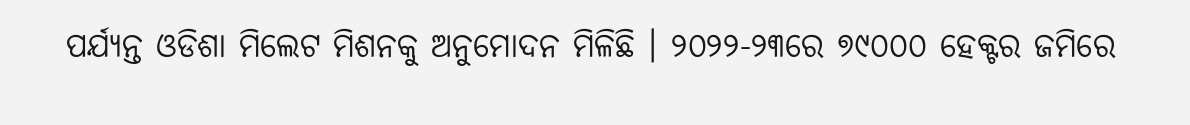ପର୍ଯ୍ୟନ୍ତ ଓଡିଶା ମିଲେଟ ମିଶନକୁ ଅନୁମୋଦନ ମିଳିଛି । ୨୦୨୨-୨୩ରେ ୭୯୦୦୦ ହେକ୍ଟର ଜମିରେ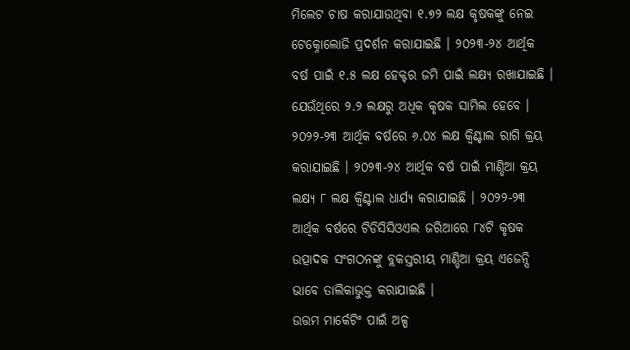ମିଲେଟ ଚାଷ କରାଯାଉଥିବା ୧.୭୨ ଲକ୍ଷ କୃଷକଙ୍କୁ ନେଇ ଟେକ୍ନୋଲୋଜି ପ୍ରଦର୍ଶନ କରାଯାଇଛି । ୨୦୨୩-୨୪ ଆର୍ଥିକ ବର୍ଷ ପାଇଁ ୧.୫ ଲକ୍ଷ ହେକ୍ଟର ଜମି ପାଇଁ ଲକ୍ଷ୍ୟ ରଖାଯାଇଛି । ଯେଉଁଥିରେ ୨.୨ ଲକ୍ଷରୁ ଅଧିକ କୃଷକ ସାମିଲ ହେବେ । ୨୦୨୨-୨୩ ଆର୍ଥିକ ବର୍ଷରେ ୬.୦୪ ଲକ୍ଷ କ୍ୱିଣ୍ଟାଲ ରାଗି କ୍ରୟ କରାଯାଇଛି । ୨୦୨୩-୨୪ ଆର୍ଥିକ ବର୍ଷ ପାଇଁ ମାଣ୍ଡିଆ କ୍ରୟ ଲକ୍ଷ୍ୟ ୮ ଲକ୍ଷ କ୍ୱିଣ୍ଟାଲ ଧାର୍ଯ୍ୟ କରାଯାଇଛି । ୨୦୨୨-୨୩ ଆର୍ଥିକ ବର୍ଷରେ ଟିଡିସିସିଓଏଲ ଜରିଆରେ ୮୪ଟି କୃଷକ ଉତ୍ପାଦକ ସଂଗଠନଙ୍କୁ ବ୍ଲକସ୍ତରୀୟ ମାଣ୍ଡିଆ କ୍ରୟ ଏଜେନ୍ସି ଭାବେ ତାଲିକାଭୁକ୍ତ କରାଯାଇଛି ।
ଉତ୍ତମ ମାର୍କେଟିଂ ପାଇଁ ଅଳ୍ପ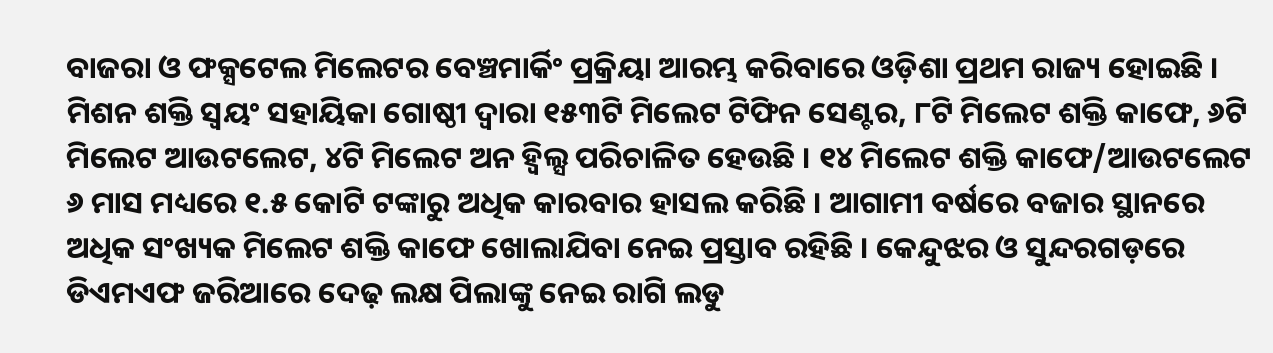ବାଜରା ଓ ଫକ୍ସଟେଲ ମିଲେଟର ବେଞ୍ଚମାର୍କିଂ ପ୍ରକ୍ରିୟା ଆରମ୍ଭ କରିବାରେ ଓଡ଼ିଶା ପ୍ରଥମ ରାଜ୍ୟ ହୋଇଛି । ମିଶନ ଶକ୍ତି ସ୍ୱୟଂ ସହାୟିକା ଗୋଷ୍ଠୀ ଦ୍ୱାରା ୧୫୩ଟି ମିଲେଟ ଟିଫିନ ସେଣ୍ଟର, ୮ଟି ମିଲେଟ ଶକ୍ତି କାଫେ, ୬ଟି ମିଲେଟ ଆଉଟଲେଟ, ୪ଟି ମିଲେଟ ଅନ ହ୍ଵିଲ୍ସ ପରିଚାଳିତ ହେଉଛି । ୧୪ ମିଲେଟ ଶକ୍ତି କାଫେ/ଆଉଟଲେଟ ୬ ମାସ ମଧ୍ୟରେ ୧.୫ କୋଟି ଟଙ୍କାରୁ ଅଧିକ କାରବାର ହାସଲ କରିଛି । ଆଗାମୀ ବର୍ଷରେ ବଜାର ସ୍ଥାନରେ ଅଧିକ ସଂଖ୍ୟକ ମିଲେଟ ଶକ୍ତି କାଫେ ଖୋଲାଯିବା ନେଇ ପ୍ରସ୍ତାବ ରହିଛି । କେନ୍ଦୁଝର ଓ ସୁନ୍ଦରଗଡ଼ରେ ଡିଏମଏଫ ଜରିଆରେ ଦେଢ଼ ଲକ୍ଷ ପିଲାଙ୍କୁ ନେଇ ରାଗି ଲଡୁ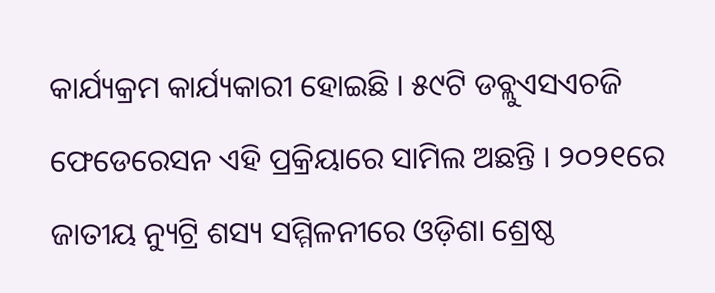କାର୍ଯ୍ୟକ୍ରମ କାର୍ଯ୍ୟକାରୀ ହୋଇଛି । ୫୯ଟି ଡବ୍ଲୁଏସଏଚଜି ଫେଡେରେସନ ଏହି ପ୍ରକ୍ରିୟାରେ ସାମିଲ ଅଛନ୍ତି । ୨୦୨୧ରେ ଜାତୀୟ ନ୍ୟୁଟ୍ରି ଶସ୍ୟ ସମ୍ମିଳନୀରେ ଓଡ଼ିଶା ଶ୍ରେଷ୍ଠ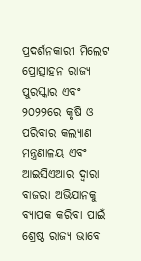ପ୍ରଦର୍ଶନକାରୀ ମିଲେଟ ପ୍ରୋତ୍ସାହନ ରାଜ୍ୟ ପୁରସ୍କାର ଏବଂ ୨୦୨୨ରେ କୃଷି ଓ ପରିବାର କଲ୍ୟାଣ ମନ୍ତ୍ରଣାଳୟ ଏବଂ ଆଇସିଏଆର ଦ୍ୱାରା ବାଜରା ଅଭିଯାନକୁ ବ୍ୟାପକ କରିବା ପାଇଁ ଶ୍ରେଷ୍ଠ ରାଜ୍ୟ ଭାବେ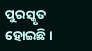ପୁରସ୍କୃତ ହୋଇଛି ।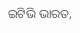ଇଟିଭି ଭାରତ,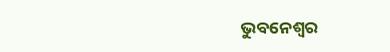ଭୁବନେଶ୍ବର